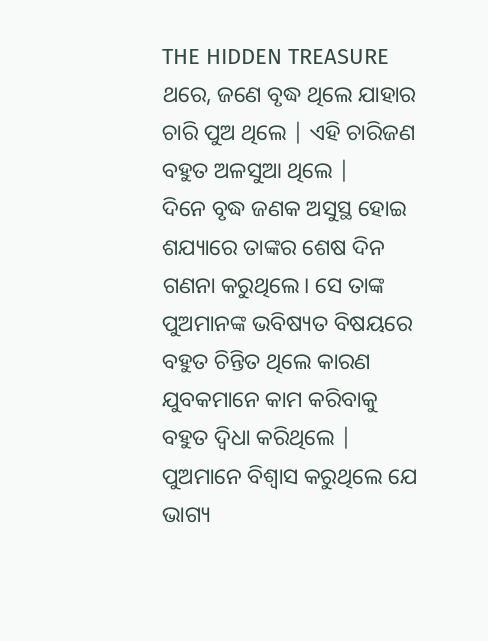THE HIDDEN TREASURE
ଥରେ, ଜଣେ ବୃଦ୍ଧ ଥିଲେ ଯାହାର ଚାରି ପୁଅ ଥିଲେ | ଏହି ଚାରିଜଣ ବହୁତ ଅଳସୁଆ ଥିଲେ |
ଦିନେ ବୃଦ୍ଧ ଜଣକ ଅସୁସ୍ଥ ହୋଇ ଶଯ୍ୟାରେ ତାଙ୍କର ଶେଷ ଦିନ ଗଣନା କରୁଥିଲେ। ସେ ତାଙ୍କ ପୁଅମାନଙ୍କ ଭବିଷ୍ୟତ ବିଷୟରେ ବହୁତ ଚିନ୍ତିତ ଥିଲେ କାରଣ ଯୁବକମାନେ କାମ କରିବାକୁ ବହୁତ ଦ୍ୱିଧା କରିଥିଲେ | ପୁଅମାନେ ବିଶ୍ୱାସ କରୁଥିଲେ ଯେ ଭାଗ୍ୟ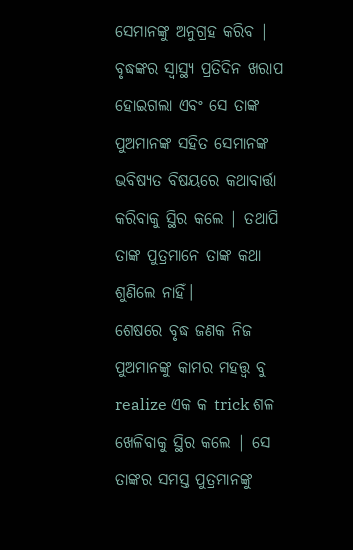ସେମାନଙ୍କୁ ଅନୁଗ୍ରହ କରିବ |
ବୃଦ୍ଧଙ୍କର ସ୍ୱାସ୍ଥ୍ୟ ପ୍ରତିଦିନ ଖରାପ ହୋଇଗଲା ଏବଂ ସେ ତାଙ୍କ ପୁଅମାନଙ୍କ ସହିତ ସେମାନଙ୍କ ଭବିଷ୍ୟତ ବିଷୟରେ କଥାବାର୍ତ୍ତା କରିବାକୁ ସ୍ଥିର କଲେ | ତଥାପି ତାଙ୍କ ପୁତ୍ରମାନେ ତାଙ୍କ କଥା ଶୁଣିଲେ ନାହିଁ।
ଶେଷରେ ବୃଦ୍ଧ ଜଣକ ନିଜ ପୁଅମାନଙ୍କୁ କାମର ମହତ୍ତ୍ୱ ବୁ realize ଏକ କ trick ଶଳ ଖେଳିବାକୁ ସ୍ଥିର କଲେ | ସେ ତାଙ୍କର ସମସ୍ତ ପୁତ୍ରମାନଙ୍କୁ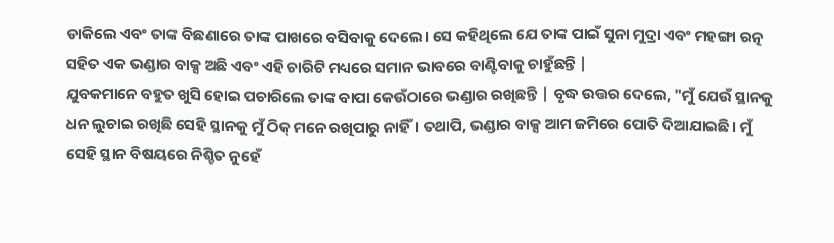ଡାକିଲେ ଏବଂ ତାଙ୍କ ବିଛଣାରେ ତାଙ୍କ ପାଖରେ ବସିବାକୁ ଦେଲେ। ସେ କହିଥିଲେ ଯେ ତାଙ୍କ ପାଇଁ ସୁନା ମୁଦ୍ରା ଏବଂ ମହଙ୍ଗା ରତ୍ନ ସହିତ ଏକ ଭଣ୍ଡାର ବାକ୍ସ ଅଛି ଏବଂ ଏହି ଚାରିଟି ମଧ୍ୟରେ ସମାନ ଭାବରେ ବାଣ୍ଟିବାକୁ ଚାହୁଁଛନ୍ତି |
ଯୁବକମାନେ ବହୁତ ଖୁସି ହୋଇ ପଚାରିଲେ ତାଙ୍କ ବାପା କେଉଁଠାରେ ଭଣ୍ଡାର ରଖିଛନ୍ତି | ବୃଦ୍ଧ ଉତ୍ତର ଦେଲେ, "ମୁଁ ଯେଉଁ ସ୍ଥାନକୁ ଧନ ଲୁଚାଇ ରଖିଛି ସେହି ସ୍ଥାନକୁ ମୁଁ ଠିକ୍ ମନେ ରଖିପାରୁ ନାହିଁ। ତଥାପି, ଭଣ୍ଡାର ବାକ୍ସ ଆମ ଜମିରେ ପୋତି ଦିଆଯାଇଛି। ମୁଁ ସେହି ସ୍ଥାନ ବିଷୟରେ ନିଶ୍ଚିତ ନୁହେଁ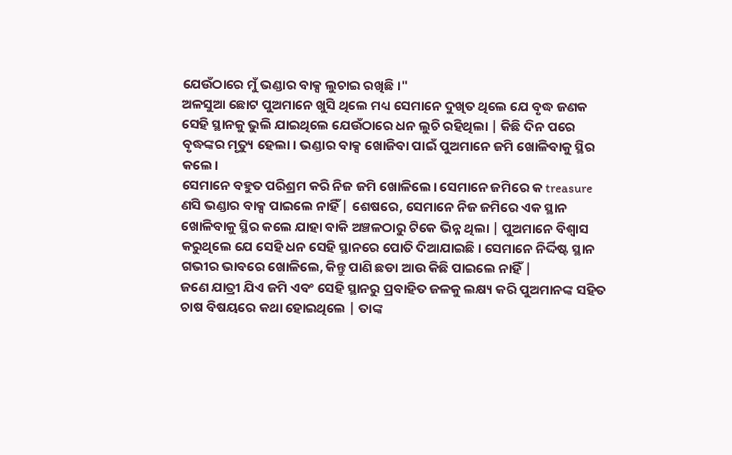ଯେଉଁଠାରେ ମୁଁ ଭଣ୍ଡାର ବାକ୍ସ ଲୁଚାଇ ରଖିଛି।"
ଅଳସୁଆ ଛୋଟ ପୁଅମାନେ ଖୁସି ଥିଲେ ମଧ୍ୟ ସେମାନେ ଦୁଖିତ ଥିଲେ ଯେ ବୃଦ୍ଧ ଜଣକ ସେହି ସ୍ଥାନକୁ ଭୁଲି ଯାଇଥିଲେ ଯେଉଁଠାରେ ଧନ ଲୁଚି ରହିଥିଲା | କିଛି ଦିନ ପରେ ବୃଦ୍ଧଙ୍କର ମୃତ୍ୟୁ ହେଲା। ଭଣ୍ଡାର ବାକ୍ସ ଖୋଜିବା ପାଇଁ ପୁଅମାନେ ଜମି ଖୋଳିବାକୁ ସ୍ଥିର କଲେ।
ସେମାନେ ବହୁତ ପରିଶ୍ରମ କରି ନିଜ ଜମି ଖୋଳିଲେ। ସେମାନେ ଜମିରେ କ treasure
ଣସି ଭଣ୍ଡାର ବାକ୍ସ ପାଇଲେ ନାହିଁ | ଶେଷରେ, ସେମାନେ ନିଜ ଜମିରେ ଏକ ସ୍ଥାନ ଖୋଳିବାକୁ ସ୍ଥିର କଲେ ଯାହା ବାକି ଅଞ୍ଚଳଠାରୁ ଟିକେ ଭିନ୍ନ ଥିଲା | ପୁଅମାନେ ବିଶ୍ୱାସ କରୁଥିଲେ ଯେ ସେହି ଧନ ସେହି ସ୍ଥାନରେ ପୋତି ଦିଆଯାଇଛି। ସେମାନେ ନିର୍ଦ୍ଦିଷ୍ଟ ସ୍ଥାନ ଗଭୀର ଭାବରେ ଖୋଳିଲେ, କିନ୍ତୁ ପାଣି ଛଡା ଆଉ କିଛି ପାଇଲେ ନାହିଁ |
ଜଣେ ଯାତ୍ରୀ ଯିଏ ଜମି ଏବଂ ସେହି ସ୍ଥାନରୁ ପ୍ରବାହିତ ଜଳକୁ ଲକ୍ଷ୍ୟ କରି ପୁଅମାନଙ୍କ ସହିତ ଚାଷ ବିଷୟରେ କଥା ହୋଇଥିଲେ | ତାଙ୍କ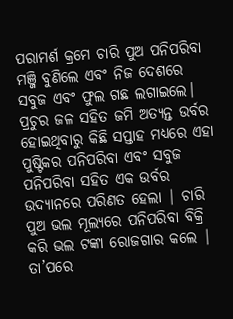ପରାମର୍ଶ କ୍ରମେ ଚାରି ପୁଅ ପନିପରିବା ମଞ୍ଜି ବୁଣିଲେ ଏବଂ ନିଜ ଦେଶରେ ସବୁଜ ଏବଂ ଫୁଲ ଗଛ ଲଗାଇଲେ। ପ୍ରଚୁର ଜଳ ସହିତ ଜମି ଅତ୍ୟନ୍ତ ଉର୍ବର ହୋଇଥିବାରୁ କିଛି ସପ୍ତାହ ମଧ୍ୟରେ ଏହା ପୁଷ୍ଟିକର ପନିପରିବା ଏବଂ ସବୁଜ ପନିପରିବା ସହିତ ଏକ ଉର୍ବର ଉଦ୍ୟାନରେ ପରିଣତ ହେଲା | ଚାରି ପୁଅ ଭଲ ମୂଲ୍ୟରେ ପନିପରିବା ବିକ୍ରି କରି ଭଲ ଟଙ୍କା ରୋଜଗାର କଲେ |
ତା’ପରେ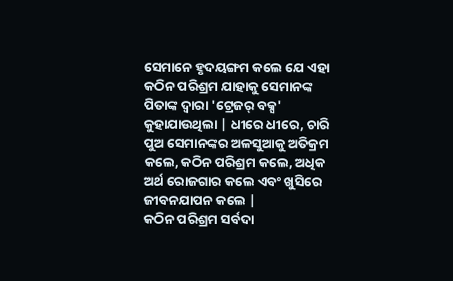ସେମାନେ ହୃଦୟଙ୍ଗମ କଲେ ଯେ ଏହା କଠିନ ପରିଶ୍ରମ ଯାହାକୁ ସେମାନଙ୍କ ପିତାଙ୍କ ଦ୍ୱାରା 'ଟ୍ରେଜର୍ ବକ୍ସ' କୁହାଯାଉଥିଲା | ଧୀରେ ଧୀରେ, ଚାରି ପୁଅ ସେମାନଙ୍କର ଅଳସୁଆକୁ ଅତିକ୍ରମ କଲେ, କଠିନ ପରିଶ୍ରମ କଲେ, ଅଧିକ ଅର୍ଥ ରୋଜଗାର କଲେ ଏବଂ ଖୁସିରେ ଜୀବନଯାପନ କଲେ |
କଠିନ ପରିଶ୍ରମ ସର୍ବଦା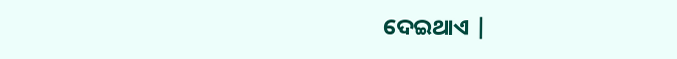ଦେଇଥାଏ |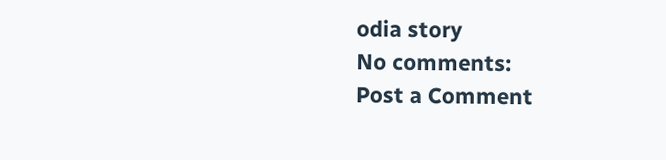odia story
No comments:
Post a Comment